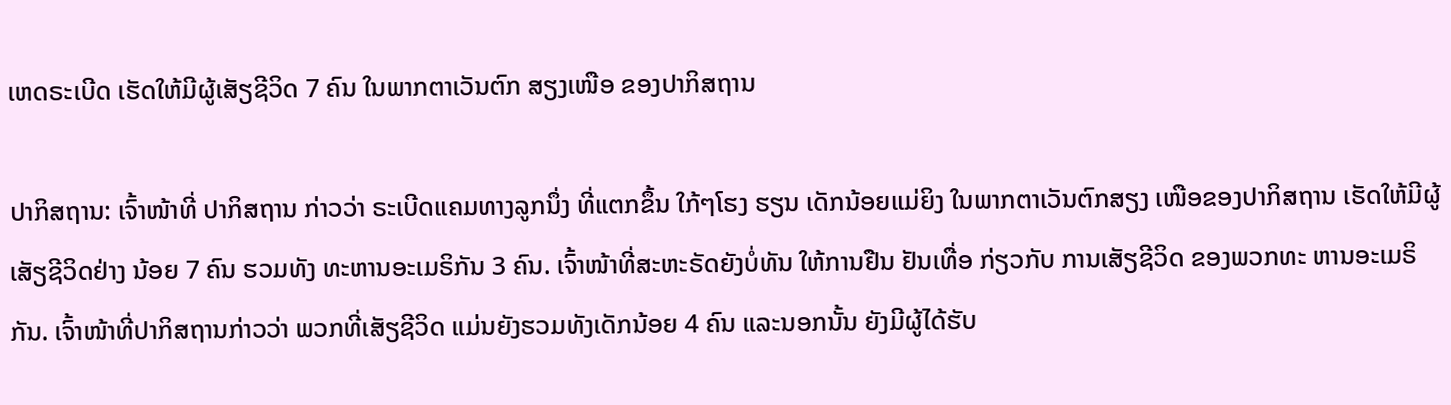ເຫດຣະເບີດ ເຮັດໃຫ້ມີຜູ້ເສັຽຊີວິດ 7 ຄົນ ໃນພາກຕາເວັນຕົກ ສຽງເໜືອ ຂອງປາກິສຖານ

ປາກິສຖານ: ເຈົ້າໜ້າທີ່ ປາກິສຖານ ກ່າວວ່າ ຣະເບີດແຄມທາງລູກນຶ່ງ ທີ່ແຕກຂຶ້ນ ໃກ້ໆໂຮງ ຮຽນ ເດັກນ້ອຍແມ່ຍິງ ໃນພາກຕາເວັນຕົກສຽງ ເໜືອຂອງປາກິສຖານ ເຮັດໃຫ້ມີຜູ້ເສັຽຊີວິດຢ່າງ ນ້ອຍ 7 ຄົນ ຮວມທັງ ທະຫານອະເມຣິກັນ 3 ຄົນ. ເຈົ້າໜ້າທີ່ສະຫະຣັດຍັງບໍ່ທັນ ໃຫ້ການຢືນ ຢັນເທື່ອ ກ່ຽວກັບ ການເສັຽຊີວິດ ຂອງພວກທະ ຫານອະເມຣິກັນ. ເຈົ້າໜ້າທີ່ປາກິສຖານກ່າວວ່າ ພວກທີ່ເສັຽຊີວິດ ແມ່ນຍັງຮວມທັງເດັກນ້ອຍ 4 ຄົນ ແລະນອກນັ້ນ ຍັງມີຜູ້ໄດ້ຮັບ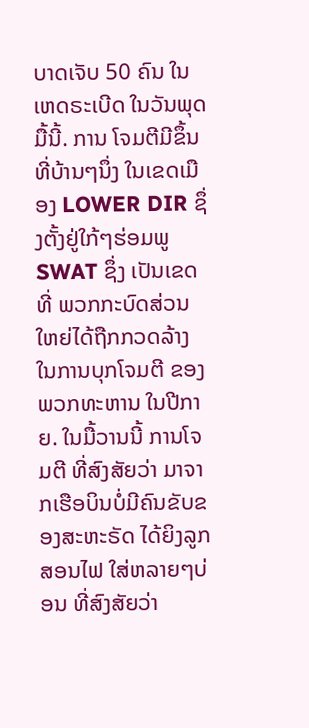ບາດເຈັບ 50 ຄົນ ໃນເຫດຣະເບີດ ໃນວັນພຸດມື້ນີ້. ການ ໂຈມຕີມີຂຶ້ນທີ່ບ້ານໆນຶ່ງ ໃນເຂດເມືອງ LOWER DIR ຊຶ່ງຕັ້ງຢູ່ໃກ້ໆຮ່ອມພູ SWAT ຊຶ່ງ ເປັນເຂດທີ່ ພວກກະບົດສ່ວນໃຫຍ່ໄດ້ຖືກກວດລ້າງ ໃນການບຸກໂຈມຕີ ຂອງພວກທະຫານ ໃນປີກາຍ. ໃນມື້ວານນີ້ ການໂຈມຕີ ທີ່ສົງສັຍວ່າ ມາຈາກເຮືອບິນບໍ່ມີຄົນຂັບຂອງສະຫະຣັດ ໄດ້ຍິງລູກສອນໄຟ ໃສ່ຫລາຍໆບ່ອນ ທີ່ສົງສັຍວ່າ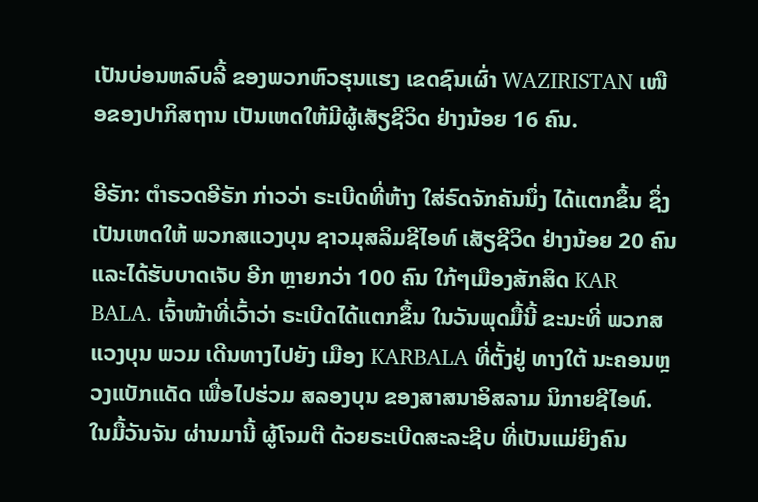ເປັນບ່ອນຫລົບລີ້ ຂອງພວກຫົວຮຸນແຮງ ເຂດຊົນເຜົ່າ WAZIRISTAN ເໜືອຂອງປາກິສຖານ ເປັນເຫດໃຫ້ມີຜູ້ເສັຽຊີວິດ ຢ່າງນ້ອຍ 16 ຄົນ.

ອີຣັກ: ຕຳຣວດອີຣັກ ກ່າວວ່າ ຣະເບີດທີ່ຫ້າງ ໃສ່ຣົດຈັກຄັນນຶ່ງ ໄດ້ແຕກຂຶ້ນ ຊຶ່ງເປັນເຫດໃຫ້ ພວກສແວງບຸນ ຊາວມຸສລິມຊີໄອທ໌ ເສັຽຊີວິດ ຢ່າງນ້ອຍ 20 ຄົນ ແລະໄດ້ຮັບບາດເຈັບ ອີກ ຫຼາຍກວ່າ 100 ຄົນ ໃກ້ໆເມືອງສັກສິດ KAR BALA. ເຈົ້າໜ້າທີ່ເວົ້າວ່າ ຣະເບີດໄດ້ແຕກຂຶ້ນ ໃນວັນພຸດມື້ນີ້ ຂະນະທີ່ ພວກສແວງບຸນ ພວມ ເດີນທາງໄປຍັງ ເມືອງ KARBALA ທີ່ຕັ້ງຢູ່ ທາງໃຕ້ ນະຄອນຫຼວງແບັກແດັດ ເພື່ອໄປຮ່ວມ ສລອງບຸນ ຂອງສາສນາອິສລາມ ນິກາຍຊີໄອທ໌. ໃນມື້ວັນຈັນ ຜ່ານມານີ້ ຜູ້ໂຈມຕີ ດ້ວຍຣະເບີດສະລະຊີບ ທີ່ເປັນແມ່ຍິງຄົນ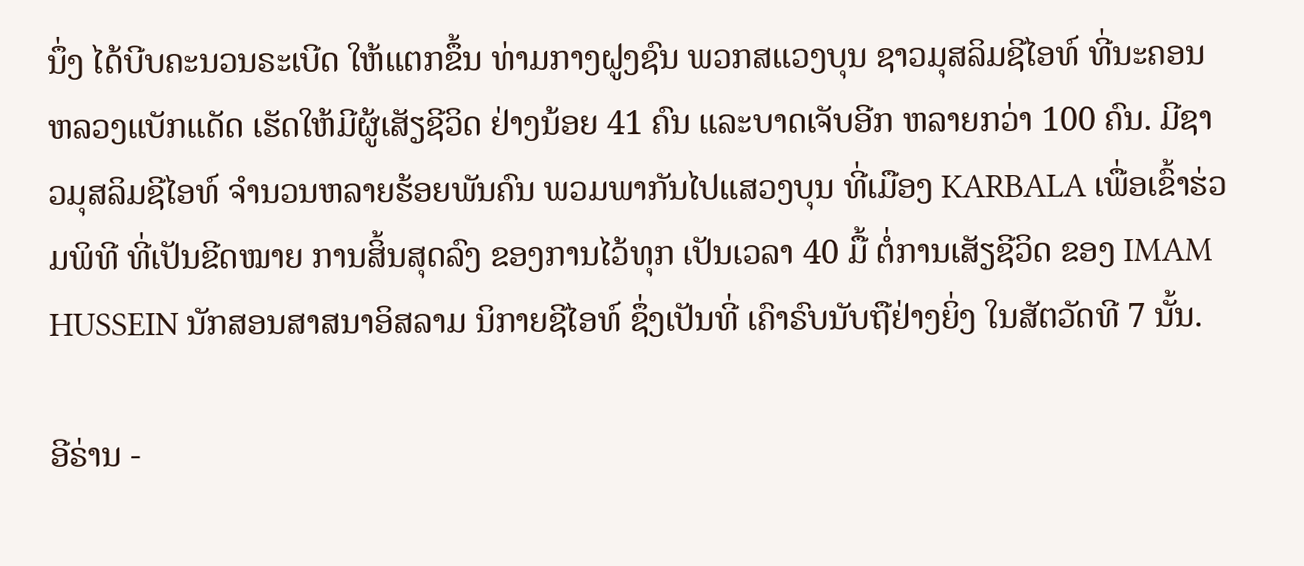ນຶ່ງ ໄດ້ບີບຄະນວນຣະເບີດ ໃຫ້ແຕກຂຶ້ນ ທ່າມກາງຝູງຊົນ ພວກສແວງບຸນ ຊາວມຸສລິມຊີໄອທ໌ ທີ່ນະຄອນຫລວງແບັກແດັດ ເຮັດໃຫ້ມີຜູ້ເສັຽຊີວິດ ຢ່າງນ້ອຍ 41 ຄົນ ແລະບາດເຈັບອີກ ຫລາຍກວ່າ 100 ຄົນ. ມີຊາວມຸສລິມຊີໄອທ໌ ຈຳນວນຫລາຍຮ້ອຍພັນຄົນ ພວມພາກັນໄປແສວງບຸນ ທີ່ເມືອງ KARBALA ເພື່ອເຂົ້າຮ່ວມພິທີ ທີ່ເປັນຂີດໝາຍ ການສິ້ນສຸດລົງ ຂອງການໄວ້ທຸກ ເປັນເວລາ 40 ມື້ ຕໍ່ການເສັຽຊີວິດ ຂອງ IMAM HUSSEIN ນັກສອນສາສນາອິສລາມ ນິກາຍຊີໄອທ໌ ຊຶ່ງເປັນທີ່ ເຄົາຣົບນັບຖືຢ່າງຍິ່ງ ໃນສັຕວັດທີ 7 ນັ້ນ.

ອີຣ່ານ -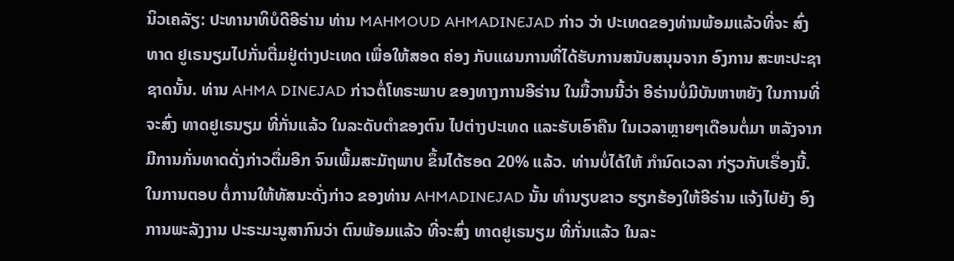ນິວເຄລັຽ: ປະທານາທິບໍດີອີຣ່ານ ທ່ານ MAHMOUD AHMADINEJAD ກ່າວ ວ່າ ປະເທດຂອງທ່ານພ້ອມແລ້ວທີ່ຈະ ສົ່ງທາດ ຢູເຣນຽມໄປກັ່ນຕື່ມຢູ່ຕ່າງປະເທດ ເພື່ອໃຫ້ສອດ ຄ່ອງ ກັບແຜນການທີ່ໄດ້ຮັບການສນັບສນຸນຈາກ ອົງການ ສະຫະປະຊາຊາດນັ້ນ. ທ່ານ AHMA DINEJAD ກ່າວຕໍ່ໂທຣະພາບ ຂອງທາງການອີຣ່ານ ໃນມື້ວານນີ້ວ່າ ອີຣ່ານບໍ່ມີບັນຫາຫຍັງ ໃນການທີ່ຈະສົ່ງ ທາດຢູເຣນຽມ ທີ່ກັ່ນແລ້ວ ໃນລະດັບຕຳຂອງຕົນ ໄປຕ່າງປະເທດ ແລະຮັບເອົາຄືນ ໃນເວລາຫຼາຍໆເດືອນຕໍ່ມາ ຫລັງຈາກ ມີການກັ່ນທາດດັ່ງກ່າວຕື່ມອີກ ຈົນເພີ້ມສະມັຖພາບ ຂຶ້ນໄດ້ຮອດ 20% ແລ້ວ. ທ່ານບໍ່ໄດ້ໃຫ້ ກຳນົດເວລາ ກ່ຽວກັບເຣື່ອງນີ້. ໃນການຕອບ ຕໍ່ການໃຫ້ທັສນະດັ່ງກ່າວ ຂອງທ່ານ AHMADINEJAD ນັ້ນ ທຳນຽບຂາວ ຮຽກຮ້ອງໃຫ້ອີຣ່ານ ແຈ້ງໄປຍັງ ອົງການພະລັງງານ ປະຣະມະນູສາກົນວ່າ ຕົນພ້ອມແລ້ວ ທີ່ຈະສົ່ງ ທາດຢູເຣນຽມ ທີ່ກັ່ນແລ້ວ ໃນລະ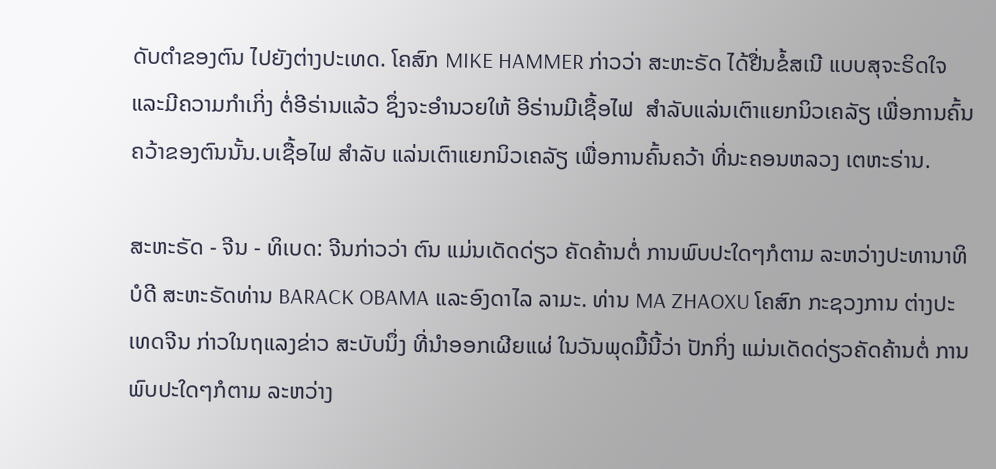ດັບຕຳຂອງຕົນ ໄປຍັງຕ່າງປະເທດ. ໂຄສົກ MIKE HAMMER ກ່າວວ່າ ສະຫະຣັດ ໄດ້ຢື່ນຂໍ້ສເນີ ແບບສຸຈະຣິດໃຈ ແລະມີຄວາມກຳເກິ່ງ ຕໍ່ອີຣ່ານແລ້ວ ຊຶ່ງຈະອຳນວຍໃຫ້ ອີຣ່ານມີເຊື້ອໄຟ  ສຳລັບແລ່ນເຕົາແຍກນິວເຄລັຽ ເພື່ອການຄົ້ນຄວ້າຂອງຕົນນັ້ນ.ບເຊື້ອໄຟ ສຳລັບ ແລ່ນເຕົາແຍກນິວເຄລັຽ ເພື່ອການຄົ້ນຄວ້າ ທີ່ນະຄອນຫລວງ ເຕຫະຣ່ານ.

ສະຫະຣັດ - ຈີນ - ທິເບດ: ຈີນກ່າວວ່າ ຕົນ ແມ່ນເດັດດ່ຽວ ຄັດຄ້ານຕໍ່ ການພົບປະໃດໆກໍຕາມ ລະຫວ່າງປະທານາທິບໍດີ ສະຫະຣັດທ່ານ BARACK OBAMA ແລະອົງດາໄລ ລາມະ. ທ່ານ MA ZHAOXU ໂຄສົກ ກະຊວງການ ຕ່າງປະເທດຈີນ ກ່າວໃນຖແລງຂ່າວ ສະບັບນຶ່ງ ທີ່ນຳອອກເຜີຍແຜ່ ໃນວັນພຸດມື້ນີ້ວ່າ ປັກກິ່ງ ແມ່ນເດັດດ່ຽວຄັດຄ້ານຕໍ່ ການພົບປະໃດໆກໍຕາມ ລະຫວ່າງ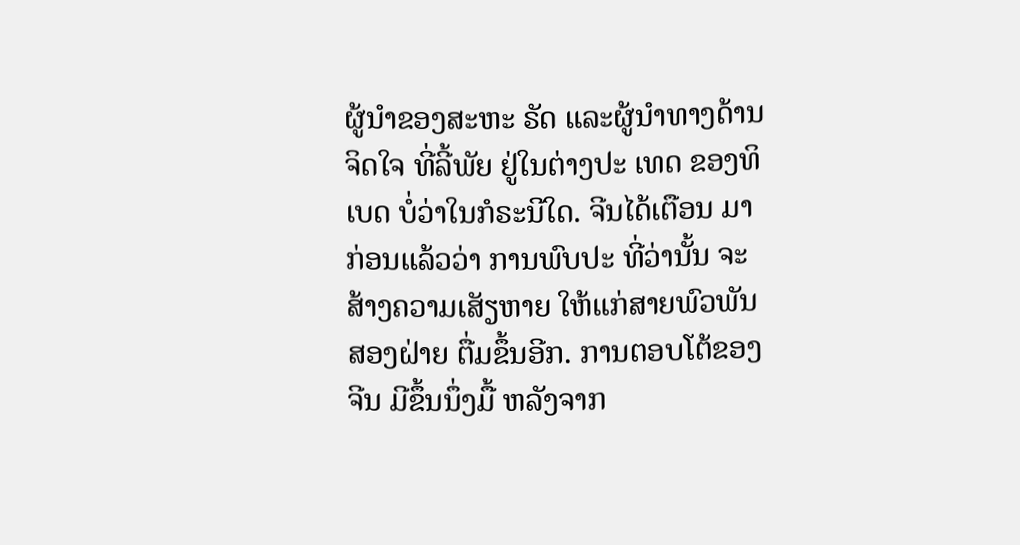ຜູ້ນຳຂອງສະຫະ ຣັດ ແລະຜູ້ນຳທາງດ້ານຈິດໃຈ ທີ່ລີ້ພັຍ ຢູ່ໃນຕ່າງປະ ເທດ ຂອງທິເບດ ບໍ່ວ່າໃນກໍຣະນີໃດ. ຈີນໄດ້ເຕືອນ ມາກ່ອນແລ້ວວ່າ ການພົບປະ ທີ່ວ່ານັ້ນ ຈະສ້າງຄວາມເສັຽຫາຍ ໃຫ້ແກ່ສາຍພົວພັນສອງຝ່າຍ ຕື່ມຂຶ້ນອີກ. ການຕອບໂຕ້ຂອງຈີນ ມີຂຶ້ນນຶ່ງມື້ ຫລັງຈາກ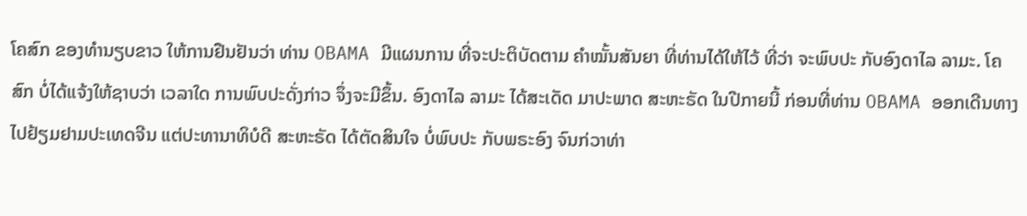ໂຄສົກ ຂອງທຳນຽບຂາວ ໃຫ້ການຢືນຢັນວ່າ ທ່ານ OBAMA ມີແຜນການ ທີ່ຈະປະຕິບັດຕາມ ຄຳໝັ້ນສັນຍາ ທີ່ທ່ານໄດ້ໃຫ້ໄວ້ ທີ່ວ່າ ຈະພົບປະ ກັບອົງດາໄລ ລາມະ. ໂຄສົກ ບໍ່ໄດ້ແຈ້ງໃຫ້ຊາບວ່າ ເວລາໃດ ການພົບປະດັ່ງກ່າວ ຈຶ່ງຈະມີຂຶ້ນ. ອົງດາໄລ ລາມະ ໄດ້ສະເດັດ ມາປະພາດ ສະຫະຣັດ ໃນປີກາຍນີ້ ກ່ອນທີ່ທ່ານ OBAMA ອອກເດີນທາງ ໄປຢ້ຽມຢາມປະເທດຈີນ ແຕ່ປະທານາທິບໍດີ ສະຫະຣັດ ໄດ້ຕັດສິນໃຈ ບໍ່ພົບປະ ກັບພຣະອົງ ຈົນກ່ວາທ່າ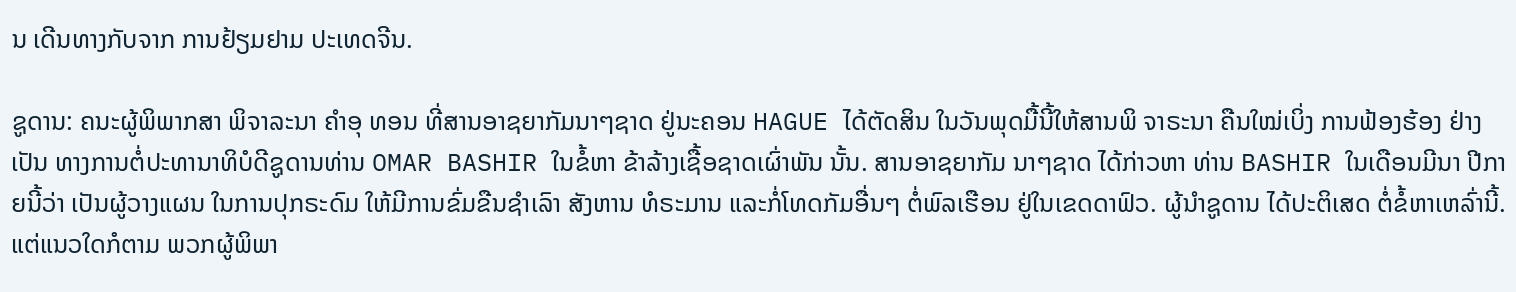ນ ເດີນທາງກັບຈາກ ການຢ້ຽມຢາມ ປະເທດຈີນ.

ຊູດານ: ຄນະຜູ້ພິພາກສາ ພິຈາລະນາ ຄຳອຸ ທອນ ທີ່ສານອາຊຍາກັມນາໆຊາດ ຢູ່ນະຄອນ HAGUE ໄດ້ຕັດສິນ ໃນວັນພຸດມື້ນີ້ໃຫ້ສານພິ ຈາຣະນາ ຄືນໃໝ່ເບິ່ງ ການຟ້ອງຮ້ອງ ຢ່າງເປັນ ທາງການຕໍ່ປະທານາທິບໍດີຊູດານທ່ານ OMAR BASHIR ໃນຂໍ້ຫາ ຂ້າລ້າງເຊື້ອຊາດເຜົ່າພັນ ນັ້ນ. ສານອາຊຍາກັມ ນາໆຊາດ ໄດ້ກ່າວຫາ ທ່ານ BASHIR ໃນເດືອນມີນາ ປີກາຍນີ້ວ່າ ເປັນຜູ້ວາງແຜນ ໃນການປຸກຣະດົມ ໃຫ້ມີການຂົ່ມຂືນຊຳເລົາ ສັງຫານ ທໍຣະມານ ແລະກໍ່ໂທດກັມອື່ນໆ ຕໍ່ພົລເຮືອນ ຢູ່ໃນເຂດດາຟົວ. ຜູ້ນຳຊູດານ ໄດ້ປະຕິເສດ ຕໍ່ຂໍ້ຫາເຫລົ່ານີ້. ແຕ່ແນວໃດກໍຕາມ ພວກຜູ້ພິພາ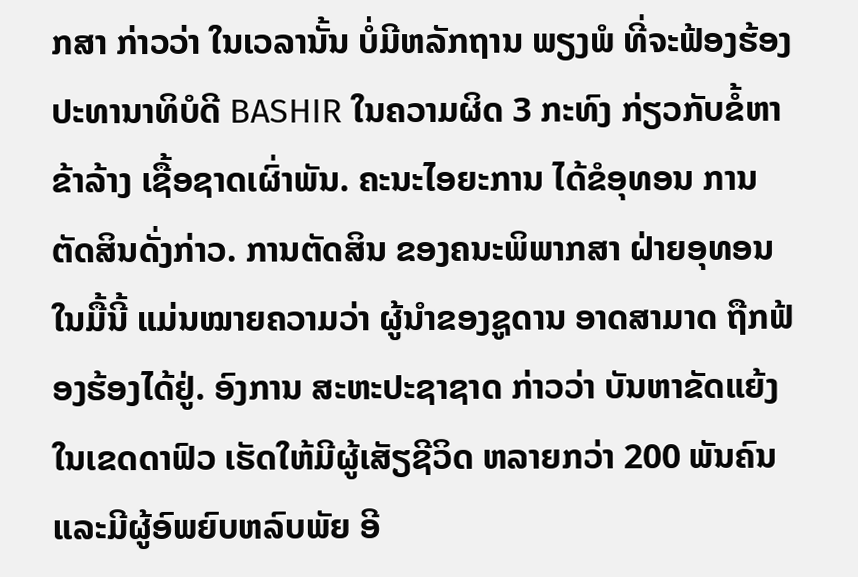ກສາ ກ່າວວ່າ ໃນເວລານັ້ນ ບໍ່ມີຫລັກຖານ ພຽງພໍ ທີ່ຈະຟ້ອງຮ້ອງ ປະທານາທິບໍດີ BASHIR ໃນຄວາມຜິດ 3 ກະທົງ ກ່ຽວກັບຂໍ້ຫາ ຂ້າລ້າງ ເຊື້ອຊາດເຜົ່າພັນ. ຄະນະໄອຍະການ ໄດ້ຂໍອຸທອນ ການຕັດສິນດັ່ງກ່າວ. ການຕັດສິນ ຂອງຄນະພິພາກສາ ຝ່າຍອຸທອນໃນມື້ນີ້ ແມ່ນໝາຍຄວາມວ່າ ຜູ້ນຳຂອງຊູດານ ອາດສາມາດ ຖືກຟ້ອງຮ້ອງໄດ້ຢູ່. ອົງການ ສະຫະປະຊາຊາດ ກ່າວວ່າ ບັນຫາຂັດແຍ້ງ ໃນເຂດດາຟົວ ເຮັດໃຫ້ມີຜູ້ເສັຽຊີວິດ ຫລາຍກວ່າ 200 ພັນຄົນ ແລະມີຜູ້ອົພຍົບຫລົບພັຍ ອີ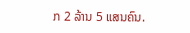ກ 2 ລ້ານ 5 ແສນຄົນ.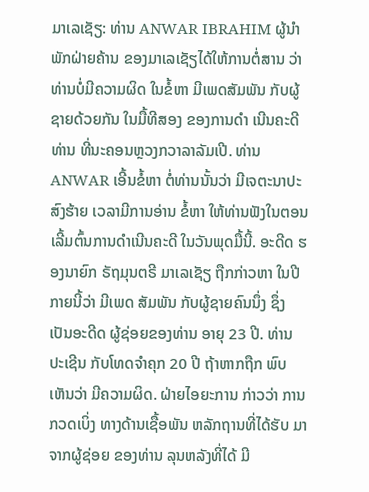ມາເລເຊັຽ: ທ່ານ ANWAR IBRAHIM ຜູ້ນຳ ພັກຝ່າຍຄ້ານ ຂອງມາເລເຊັຽໄດ້ໃຫ້ການຕໍ່ສານ ວ່າ ທ່ານບໍ່ມີຄວາມຜິດ ໃນຂໍ້ຫາ ມີເພດສັມພັນ ກັບຜູ້ຊາຍດ້ວຍກັນ ໃນມື້ທີສອງ ຂອງການດຳ ເນີນຄະດີທ່ານ ທີ່ນະຄອນຫຼວງກວາລາລັມເປີ. ທ່ານ ANWAR ເອີ້ນຂໍ້ຫາ ຕໍ່ທ່ານນັ້ນວ່າ ມີເຈຕະນາປະສົງຮ້າຍ ເວລາມີການອ່ານ ຂໍ້ຫາ ໃຫ້ທ່ານຟັງໃນຕອນເລີ້ມຕົ້ນການດຳເນີນຄະດີ ໃນວັນພຸດມື້ນີ້. ອະດີດ ຮອງນາຍົກ ຣັຖມຸນຕຣີ ມາເລເຊັຽ ຖືກກ່າວຫາ ໃນປີກາຍນີ້ວ່າ ມີເພດ ສັມພັນ ກັບຜູ້ຊາຍຄົນນຶ່ງ ຊຶ່ງເປັນອະດີດ ຜູ້ຊ່ອຍຂອງທ່ານ ອາຍຸ 23 ປີ. ທ່ານປະເຊີນ ກັບໂທດຈຳຄຸກ 20 ປີ ຖ້າຫາກຖືກ ພົບເຫັນວ່າ ມີຄວາມຜິດ. ຝ່າຍໄອຍະການ ກ່າວວ່າ ການກວດເບິ່ງ ທາງດ້ານເຊື້ອພັນ ຫລັກຖານທີ່ໄດ້ຮັບ ມາຈາກຜູ້ຊ່ອຍ ຂອງທ່ານ ລຸນຫລັງທີ່ໄດ້ ມີ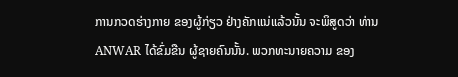ການກວດຮ່າງກາຍ ຂອງຜູ້ກ່ຽວ ຢ່າງຄັກແນ່ແລ້ວນັ້ນ ຈະພິສູດວ່າ ທ່ານ ANWAR ໄດ້ຂົ່ມຂືນ ຜູ້ຊາຍຄົນນັ້ນ. ພວກທະນາຍຄວາມ ຂອງ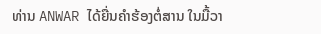ທ່ານ ANWAR ໄດ້ຍື່ນຄຳຮ້ອງຕໍ່ສານ ໃນມື້ວາ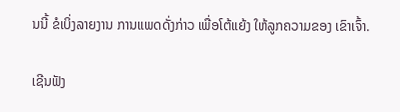ນນີ້ ຂໍເບິ່ງລາຍງານ ການແພດດັ່ງກ່າວ ເພື່ອໂຕ້ແຍ້ງ ໃຫ້ລູກຄວາມຂອງ ເຂົາເຈົ້າ.

ເຊີນຟັງ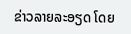ຂ່າວລາຍລະອຽດ ໂດຍ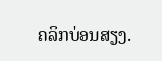ຄລິກບ່ອນສຽງ.